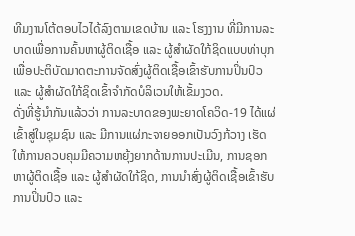ທີມງານໂຕ້ຕອບໄວໄດ້ລົງຕາມເຂດບ້ານ ແລະ ໂຮງງານ ທີ່ມີການລະບາດເພື່ອການຄົ້ນຫາຜູ້ຕິດເຊື້ອ ແລະ ຜູ້ສຳຜັດໃກ້ຊິດແບບທ່າບຸກ ເພື່ອປະຕິບັດມາດຕະການຈັດສົ່ງຜູ້ຕິດເຊື້ອເຂົ້າຮັບການປິ່ນປົວ ແລະ ຜູ້ສຳຜັດໃກ້ຊິດເຂົ້າຈຳກັດບໍລິເວນໃຫ້ເຂັ້ມງວດ.
ດັ່ງທີ່ຮູ້ນຳກັນແລ້ວວ່າ ການລະບາດຂອງພະຍາດໂຄວິດ-19 ໄດ້ແຜ່ເຂົ້າສູ່ໃນຊຸມຊົນ ແລະ ມີການແຜ່ກະຈາຍອອກເປັນວົງກ້ວາງ ເຮັດໃຫ້ການຄວບຄຸມມີຄວາມຫຍຸ້ງຍາກດ້ານການປະເມີນ, ການຊອກຫາຜູ້ຕິດເຊື້ອ ແລະ ຜູ້ສຳຜັດໃກ້ຊິດ, ການນຳສົ່ງຜູ້ຕິດເຊື້ອເຂົ້າຮັບການປິ່ນປົວ ແລະ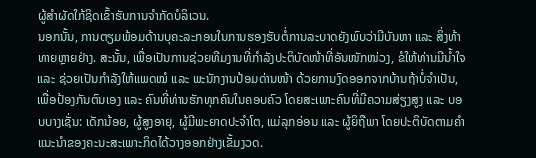ຜູ້ສຳຜັດໃກ້ຊິດເຂົ້າຮັບການຈຳກັດບໍລິເວນ.
ນອກນັ້ນ, ການຕຽມພ້ອມດ້ານບຸຄະລະກອນໃນການຮອງຮັບຕໍ່ການລະບາດຍັງພົບວ່າມີບັນຫາ ແລະ ສິ່ງທ້າທາຍຫຼາຍຢ່າງ. ສະນັ້ນ, ເພື່ອເປັນການຊ່ວຍທີມງານທີ່ກຳລັງປະຕິບັດໜ້າທີ່ອັນໜັກໜ່ວງ, ຂໍໃຫ້ທ່ານມີນໍ້າໃຈ ແລະ ຊ່ວຍເປັນກຳລັງໃຫ້ແພດໝໍ ແລະ ພະນັກງານປ້ອມດ່ານໜ້າ ດ້ວຍການງົດອອກຈາກບ້ານຖ້າບໍ່ຈຳເປັນ, ເພື່ອປ້ອງກັນຕົນເອງ ແລະ ຄົນທີ່ທ່ານຮັກທຸກຄົນໃນຄອບຄົວ ໂດຍສະເພາະຄົນທີ່ມີຄວາມສ່ຽງສູງ ແລະ ບອບບາງເຊັ່ນ: ເດັກນ້ອຍ, ຜູ້ສູງອາຍຸ, ຜູ້ມີພະຍາດປະຈຳໂຕ, ແມ່ລຸກອ່ອນ ແລະ ຜູ້ຍິຖືພາ ໂດຍປະຕິບັດຕາມຄໍາແນະນໍາຂອງຄະນະສະເພາະກິດໄດ້ວາງອອກຢ່າງເຂັ້ມງວດ.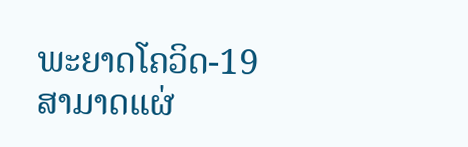ພະຍາດໂຄວິດ-19 ສາມາດແຜ່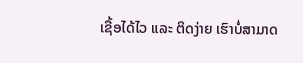ເຊື້ອໄດ້ໄວ ແລະ ຕິດງ່າຍ ເຮົາບໍ່ສາມາດ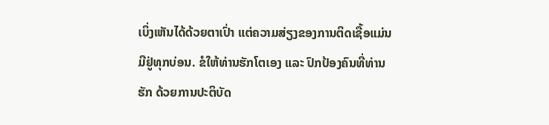ເບິ່ງເຫັນໄດ້ດ້ວຍຕາເປົ່າ ແຕ່ຄວາມສ່ຽງຂອງການຕິດເຊື້ອແມ່ນມີຢູ່ທຸກບ່ອນ. ຂໍໃຫ້ທ່ານຮັກໂຕເອງ ແລະ ປົກປ້ອງຄົນທີ່ທ່ານຮັກ ດ້ວຍການປະຕິບັດ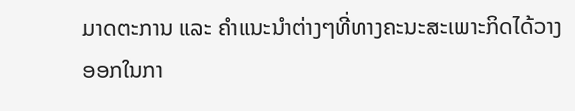ມາດຕະການ ແລະ ຄຳແນະນຳຕ່າງໆທີ່ທາງຄະນະສະເພາະກິດໄດ້ວາງອອກໃນກາ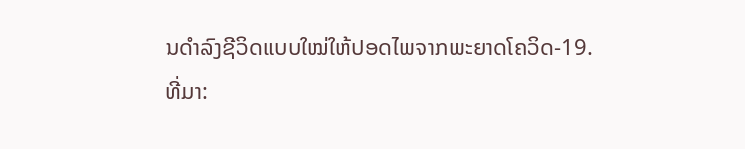ນດຳລົງຊີວິດແບບໃໝ່ໃຫ້ປອດໄພຈາກພະຍາດໂຄວິດ-19.
ທີ່ມາ: